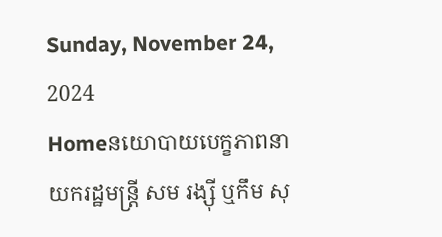Sunday, November 24, 2024
Homeនយោបាយបេក្ខភាពនាយករដ្ឋមន្ត្រី សម រង្ស៊ី ឬកឹម សុ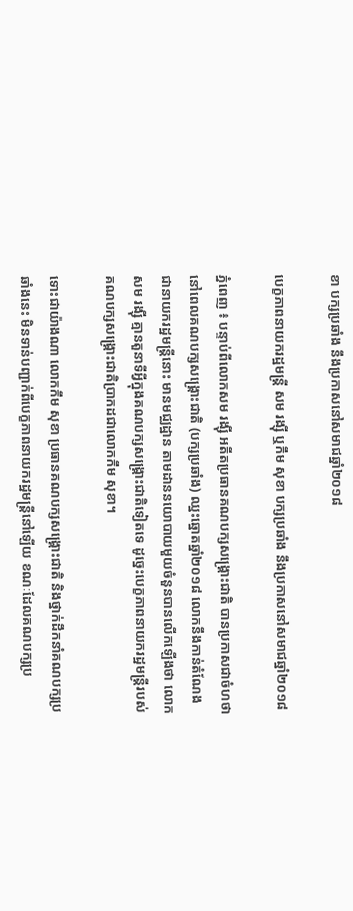ខា បក្សប្រឆាំង នឹងប្រកាសនៅសមាជឆ្នាំ២០១៨

បេក្ខភាពនាយករដ្ឋមន្ត្រី សម រង្ស៊ី ឬកឹម សុខា បក្សប្រឆាំង នឹងប្រកាសនៅសមាជឆ្នាំ២០១៨

ភ្នំពេញ ៖ បន្ទាប់ពីលោកសម រង្ស៊ី អតីតប្រធានគណបក្សសង្គ្រោះជាតិ បានប្រកាសជាចំហថា នៅពេលគណបក្សសង្គ្រោះជាតិ (បក្សប្រឆាំង) ឈ្នះឆ្នោតឆ្នាំ២០១៨ លោកនឹងកាន់តំណែងជានាយករដ្ឋមន្ត្រីនោះ មានមជ្ឈដ្ឋាន តាមដាននយោបាយមួយចំនួនបានលើកឡើងថា លោកសម រង្ស៊ី គ្មានតួនាទីអ្វីក្នុងគណបក្សសង្គ្រោះជាតិទៀតទេ ដូច្នេះបេក្ខភាពនាយករដ្ឋមន្ត្រីរបស់គណបក្សសង្គ្រោះជាតិប្រាកដជាលោកកឹម សុខា។

ទោះជាយ៉ាងណា លោកកឹម សុខា ប្រធានគណបក្សសង្គ្រោះជាតិ និងថ្នាក់ដឹកនាំគណបក្សប្រឆាំងនេះ មិនទាន់បញ្ជាក់ពីបេក្ខភាពនាយករដ្ឋមន្ត្រីនៅឡើយ ខណៈដែលគណបក្សប្រ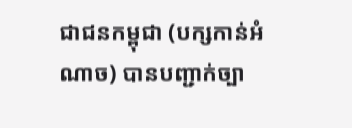ជាជនកម្ពុជា (បក្សកាន់អំណាច) បានបញ្ជាក់ច្បា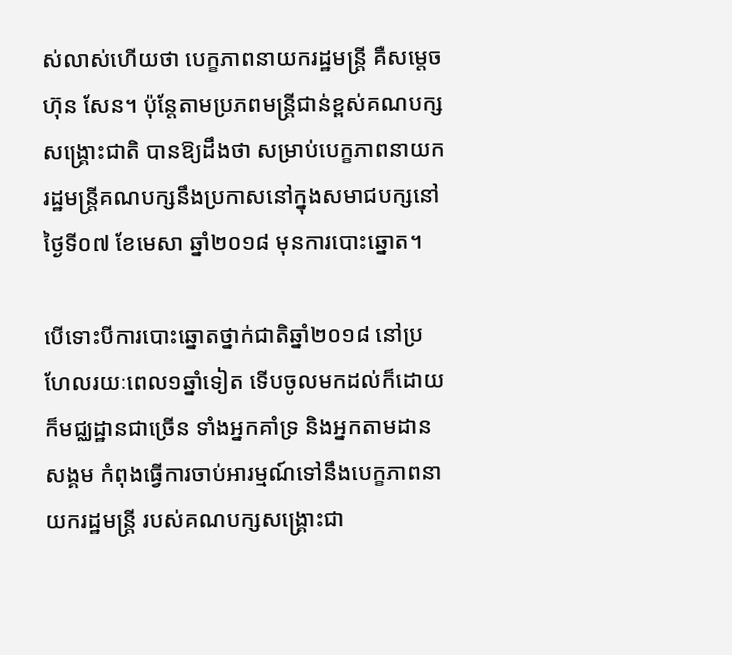ស់លាស់ហើយថា បេក្ខភាពនាយករដ្ឋមន្ត្រី គឺសម្តេចហ៊ុន សែន។ ប៉ុន្តែតាមប្រភពមន្ត្រីជាន់ខ្ពស់គណបក្សសង្គ្រោះជាតិ បានឱ្យដឹងថា សម្រាប់បេក្ខភាពនាយករដ្ឋមន្ត្រីគណបក្សនឹងប្រកាសនៅក្នុងសមាជបក្សនៅថ្ងៃទី០៧ ខែមេសា ឆ្នាំ២០១៨ មុនការបោះឆ្នោត។

បើទោះបីការបោះឆ្នោតថ្នាក់ជាតិឆ្នាំ២០១៨ នៅប្រហែលរយៈពេល១ឆ្នាំទៀត ទើបចូលមកដល់ក៏ដោយ ក៏មជ្ឈដ្ឋានជាច្រើន ទាំងអ្នកគាំទ្រ និងអ្នកតាមដានសង្គម កំពុងធ្វើការចាប់អារម្មណ៍ទៅនឹងបេក្ខភាពនាយករដ្ឋមន្ត្រី របស់គណបក្សសង្គ្រោះជា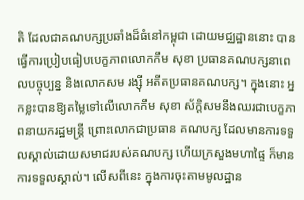តិ ដែលជាគណបក្សប្រឆាំងដ៏ធំនៅកម្ពុជា ដោយមជ្ឈដ្ឋាននោះ បានធ្វើការប្រៀបធៀបបេក្ខភាពលោកកឹម សុខា ប្រធានគណបក្សនាពេលបច្ចុប្បន្ន និងលោកសម រង្ស៊ី អតីតប្រធានគណបក្ស។ ក្នុងនោះ អ្នកខ្លះបានឱ្យតម្លៃទៅលើលោកកឹម សុខា ស័ក្តិសមនឹងឈរជាបេក្ខភាពនាយករដ្ឋមន្ត្រី ព្រោះលោកជាប្រធាន គណបក្ស ដែលមានការទទួលស្គាល់ដោយសមាជរបស់គណបក្ស ហើយក្រសួងមហាផ្ទៃ ក៏មានការទទួលស្គាល់។ លើសពីនេះ ក្នុងការចុះតាមមូលដ្ឋាន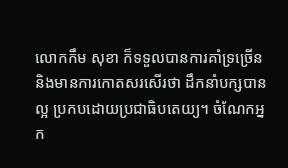លោកកឹម សុខា ក៏ទទួលបានការគាំទ្រច្រើន និងមានការកោតសរសើរថា ដឹកនាំបក្សបានល្អ ប្រកបដោយប្រជាធិបតេយ្យ។ ចំណែកអ្នក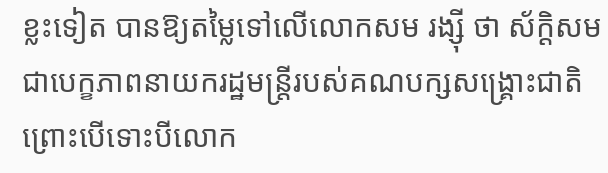ខ្លះទៀត បានឱ្យតម្លៃទៅលើលោកសម រង្ស៊ី ថា ស័ក្តិសមជាបេក្ខភាពនាយករដ្ឋមន្ត្រីរបស់គណបក្សសង្គ្រោះជាតិ ព្រោះបើទោះបីលោក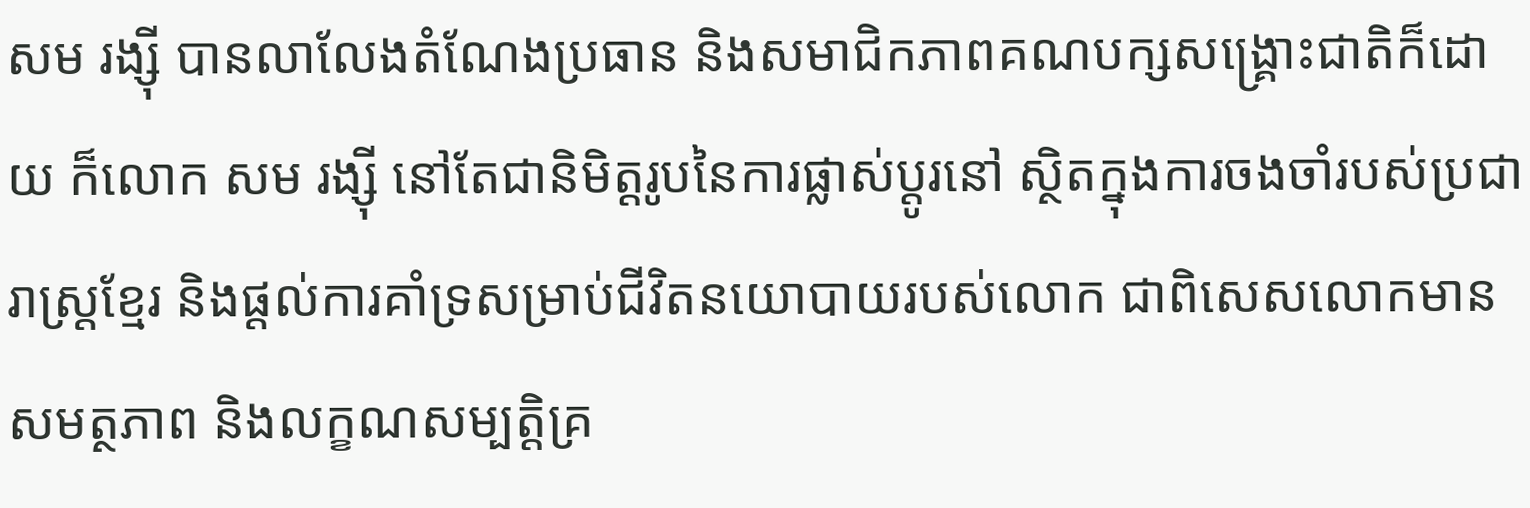សម រង្ស៊ី បានលាលែងតំណែងប្រធាន និងសមាជិកភាពគណបក្សសង្គ្រោះជាតិក៏ដោយ ក៏លោក សម រង្ស៊ី នៅតែជានិមិត្តរូបនៃការផ្លាស់ប្តូរនៅ ស្ថិតក្នុងការចងចាំរបស់ប្រជារាស្ត្រខ្មែរ និងផ្តល់ការគាំទ្រសម្រាប់ជីវិតនយោបាយរបស់លោក ជាពិសេសលោកមានសមត្ថភាព និងលក្ខណសម្បត្តិគ្រ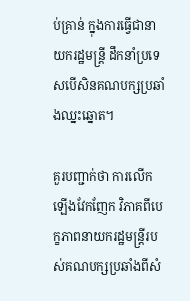ប់គ្រាន់ ក្នុងការធ្វើជានាយករដ្ឋមន្ត្រី ដឹកនាំប្រទេសបើសិនគណបក្សប្រឆាំងឈ្នះឆ្នោត។

គួរបញ្ជាក់ថា ការលើកឡើងវែកញែក វិភាគពីបេក្ខភាពនាយករដ្ឋមន្ត្រីរបស់គណបក្សប្រឆាំងពីសំ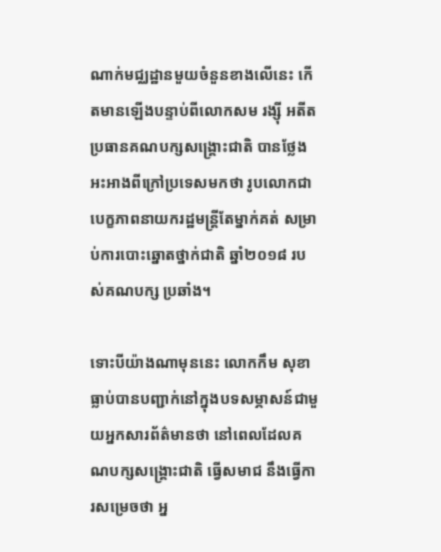ណាក់មជ្ឈដ្ឋានមួយចំនួនខាងលើនេះ កើតមានឡើងបន្ទាប់ពីលោកសម រង្ស៊ី អតីតប្រធានគណបក្សសង្គ្រោះជាតិ បានថ្លែង អះអាងពីក្រៅប្រទេសមកថា រូបលោកជាបេក្ខភាពនាយករដ្ឋមន្ត្រីតែម្នាក់គត់ សម្រាប់ការបោះឆ្នោតថ្នាក់ជាតិ ឆ្នាំ២០១៨ របស់គណបក្ស ប្រឆាំង។

ទោះបីយ៉ាងណាមុននេះ លោកកឹម សុខា ធ្លាប់បានបញ្ជាក់នៅក្នុងបទសម្ភាសន៍ជាមួយអ្នកសារព័ត៌មានថា នៅពេលដែលគណបក្សសង្គ្រោះជាតិ ធ្វើសមាជ នឹងធ្វើការសម្រេចថា អ្ន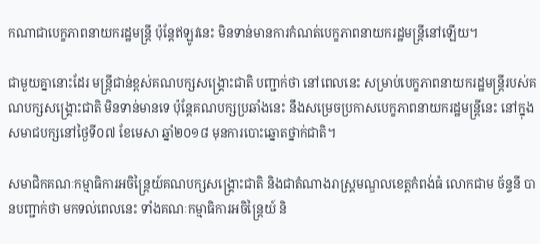កណាជាបេក្ខភាពនាយករដ្ឋមន្ត្រី ប៉ុន្តែឥឡូវនេះ មិនទាន់មានការកំណត់បេក្ខភាពនាយករដ្ឋមន្ត្រីនៅឡើយ។

ជាមួយគ្នានោះដែរ មន្ត្រីជាន់ខ្ពស់គណបក្សសង្គ្រោះជាតិ បញ្ជាក់ថា នៅពេលនេះ សម្រាប់បេក្ខភាពនាយករដ្ឋមន្ត្រីរបស់គណបក្សសង្គ្រោះជាតិ មិនទាន់មានទេ ប៉ុន្តែគណបក្សប្រឆាំងនេះ នឹងសម្រេចប្រកាសបេក្ខភាពនាយករដ្ឋមន្ត្រីនេះ នៅក្នុងសមាជបក្សនៅថ្ងៃទី០៧ ខែមេសា ឆ្នាំ២០១៨ មុនការបោះឆ្នោតថ្នាក់ជាតិ។

សមាជិកគណៈកម្មាធិការអចិន្ត្រៃយ៍គណបក្សសង្គ្រោះជាតិ និងជាតំណាងរាស្ត្រមណ្ឌលខេត្តកំពង់ធំ លោកជាម ច័ន្ទនី បានបញ្ជាក់ថា មកទល់ពេលនេះ ទាំងគណៈកម្មាធិការអចិន្ត្រៃយ៍ និ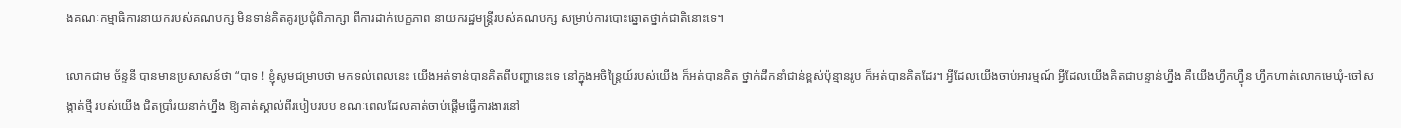ងគណៈកម្មាធិការនាយករបស់គណបក្ស មិនទាន់គិតគូរប្រជុំពិភាក្សា ពីការដាក់បេក្ខភាព នាយករដ្ឋមន្ត្រីរបស់គណបក្ស សម្រាប់ការបោះឆ្នោតថ្នាក់ជាតិនោះទេ។

លោកជាម ច័ន្ទនី បានមានប្រសាសន៍ថា “បាទ ! ខ្ញុំសូមជម្រាបថា មកទល់ពេលនេះ យើងអត់ទាន់បានគិតពីបញ្ហានេះទេ នៅក្នុងអចិន្ត្រៃយ៍របស់យើង ក៏អត់បានគិត ថ្នាក់ដឹកនាំជាន់ខ្ពស់ប៉ុន្មានរូប ក៏អត់បានគិតដែរ។ អ្វីដែលយើងចាប់អារម្មណ៍ អ្វីដែលយើងគិតជាបន្ទាន់ហ្នឹង គឺយើងហ្វឹកហ៊្វឺន ហ្វឹកហាត់លោកមេឃុំ-ចៅសង្កាត់ថ្មី របស់យើង ជិតប្រាំរយនាក់ហ្នឹង ឱ្យគាត់ស្គាល់ពីរបៀបរបប ខណៈពេលដែលគាត់ចាប់ផ្តើមធ្វើការងារនៅ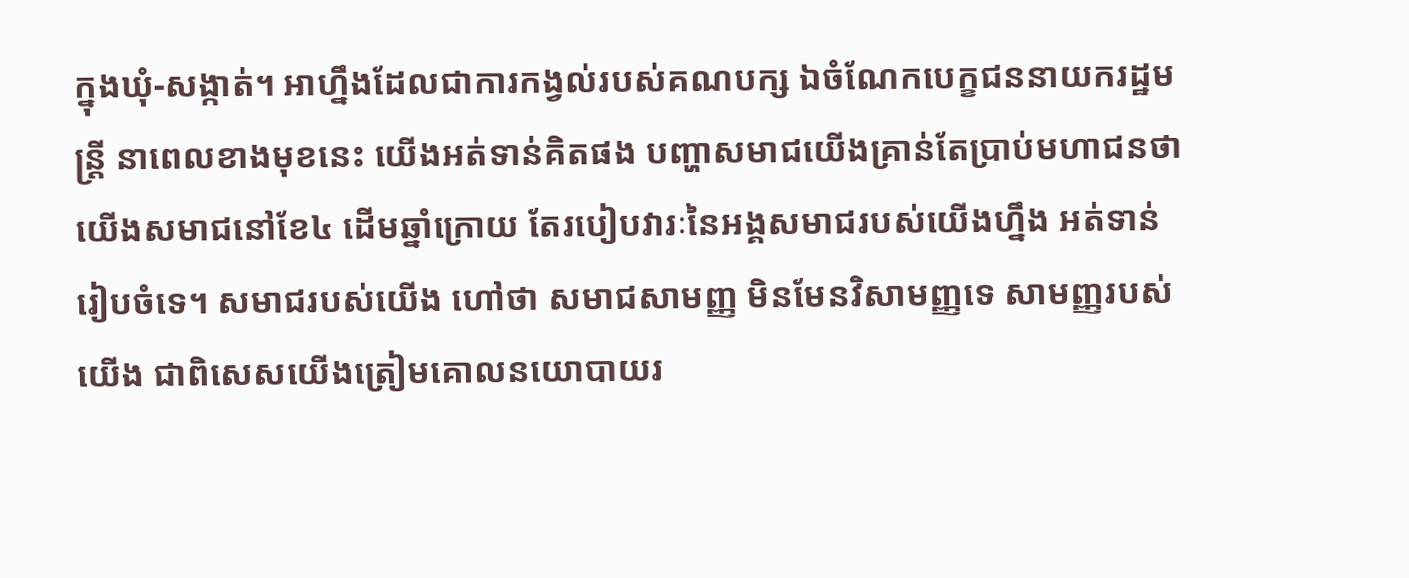ក្នុងឃុំ-សង្កាត់។ អាហ្នឹងដែលជាការកង្វល់របស់គណបក្ស ឯចំណែកបេក្ខជននាយករដ្ឋមន្ត្រី នាពេលខាងមុខនេះ យើងអត់ទាន់គិតផង បញ្ហាសមាជយើងគ្រាន់តែប្រាប់មហាជនថា យើងសមាជនៅខែ៤ ដើមឆ្នាំក្រោយ តែរបៀបវារៈនៃអង្គសមាជរបស់យើងហ្នឹង អត់ទាន់រៀបចំទេ។ សមាជរបស់យើង ហៅថា សមាជសាមញ្ញ មិនមែនវិសាមញ្ញទេ សាមញ្ញរបស់យើង ជាពិសេសយើងត្រៀមគោលនយោបាយរ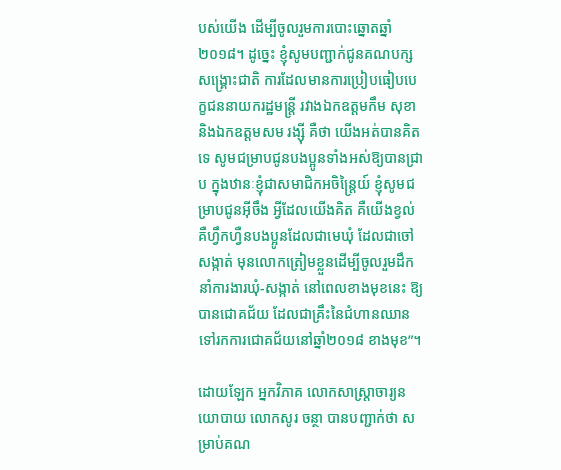បស់យើង ដើម្បីចូលរួមការបោះឆ្នោតឆ្នាំ២០១៨។ ដូច្នេះ ខ្ញុំសូមបញ្ជាក់ជូនគណបក្សសង្គ្រោះជាតិ ការដែលមានការប្រៀបធៀបបេក្ខជននាយករដ្ឋមន្ត្រី រវាងឯកឧត្តមកឹម សុខា និងឯកឧត្តមសម រង្ស៊ី គឺថា យើងអត់បានគិតទេ សូមជម្រាបជូនបងប្អូនទាំងអស់ឱ្យបានជ្រាប ក្នុងឋានៈខ្ញុំជាសមាជិកអចិន្ត្រៃយ៍ ខ្ញុំសូមជម្រាបជូនអ៊ីចឹង អ្វីដែលយើងគិត គឺយើងខ្វល់ គឺហ្វឹកហ្វឺនបងប្អូនដែលជាមេឃុំ ដែលជាចៅសង្កាត់ មុនលោកត្រៀមខ្លួនដើម្បីចូលរួមដឹកនាំការងារឃុំ-សង្កាត់ នៅពេលខាងមុខនេះ ឱ្យបានជោគជ័យ ដែលជាគ្រឹះនៃជំហានឈានទៅរកការជោគជ័យនៅឆ្នាំ២០១៨ ខាងមុខ”។

ដោយឡែក អ្នកវិភាគ លោកសាស្ត្រាចារ្យនយោបាយ លោកសូរ ចន្ថា បានបញ្ជាក់ថា សម្រាប់គណ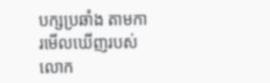បក្សប្រឆាំង តាមការមើលឃើញរបស់លោក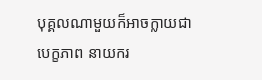បុគ្គលណាមួយក៏អាចក្លាយជាបេក្ខភាព នាយករ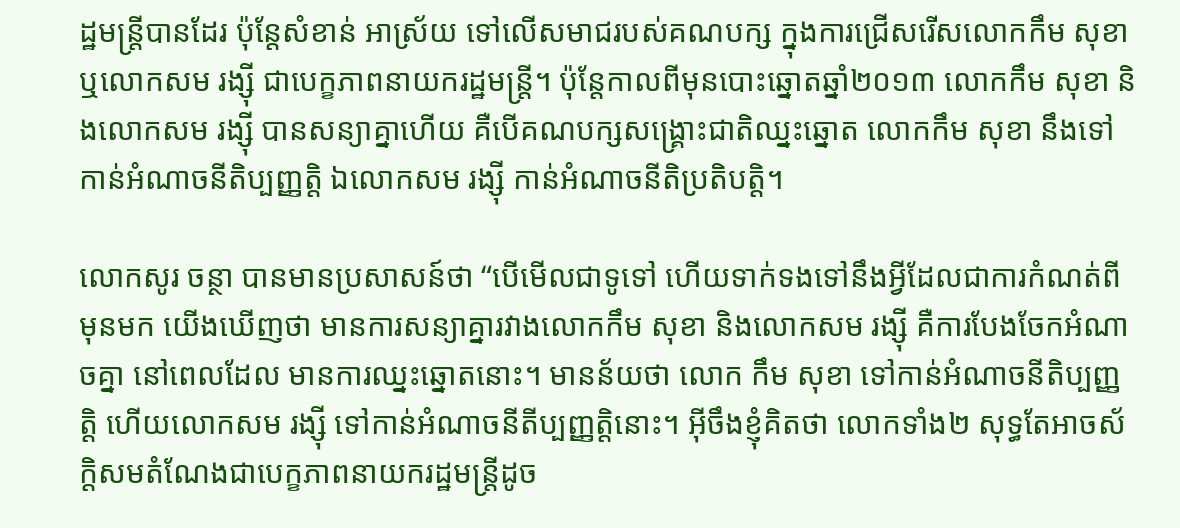ដ្ឋមន្ត្រីបានដែរ ប៉ុន្តែសំខាន់ អាស្រ័យ ទៅលើសមាជរបស់គណបក្ស ក្នុងការជ្រើសរើសលោកកឹម សុខា ឬលោកសម រង្ស៊ី ជាបេក្ខភាពនាយករដ្ឋមន្ត្រី។ ប៉ុន្តែកាលពីមុនបោះឆ្នោតឆ្នាំ២០១៣ លោកកឹម សុខា និងលោកសម រង្ស៊ី បានសន្យាគ្នាហើយ គឺបើគណបក្សសង្គ្រោះជាតិឈ្នះឆ្នោត លោកកឹម សុខា នឹងទៅកាន់អំណាចនីតិប្បញ្ញត្តិ ឯលោកសម រង្ស៊ី កាន់អំណាចនីតិប្រតិបត្តិ។

លោកសូរ ចន្ថា បានមានប្រសាសន៍ថា “បើមើលជាទូទៅ ហើយទាក់ទងទៅនឹងអ្វីដែលជាការកំណត់ពីមុនមក យើងឃើញថា មានការសន្យាគ្នារវាងលោកកឹម សុខា និងលោកសម រង្ស៊ី គឺការបែងចែកអំណាចគ្នា នៅពេលដែល មានការឈ្នះឆ្នោតនោះ។ មានន័យថា លោក កឹម សុខា ទៅកាន់អំណាចនីតិប្បញ្ញត្តិ ហើយលោកសម រង្ស៊ី ទៅកាន់អំណាចនីតីប្បញ្ញត្តិនោះ។ អ៊ីចឹងខ្ញុំគិតថា លោកទាំង២ សុទ្ធតែអាចស័ក្តិសមតំណែងជាបេក្ខភាពនាយករដ្ឋមន្ត្រីដូច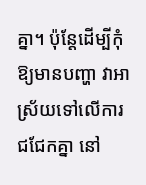គ្នា។ ប៉ុន្តែដើម្បីកុំឱ្យមានបញ្ហា វាអាស្រ័យទៅលើការជជែកគ្នា នៅ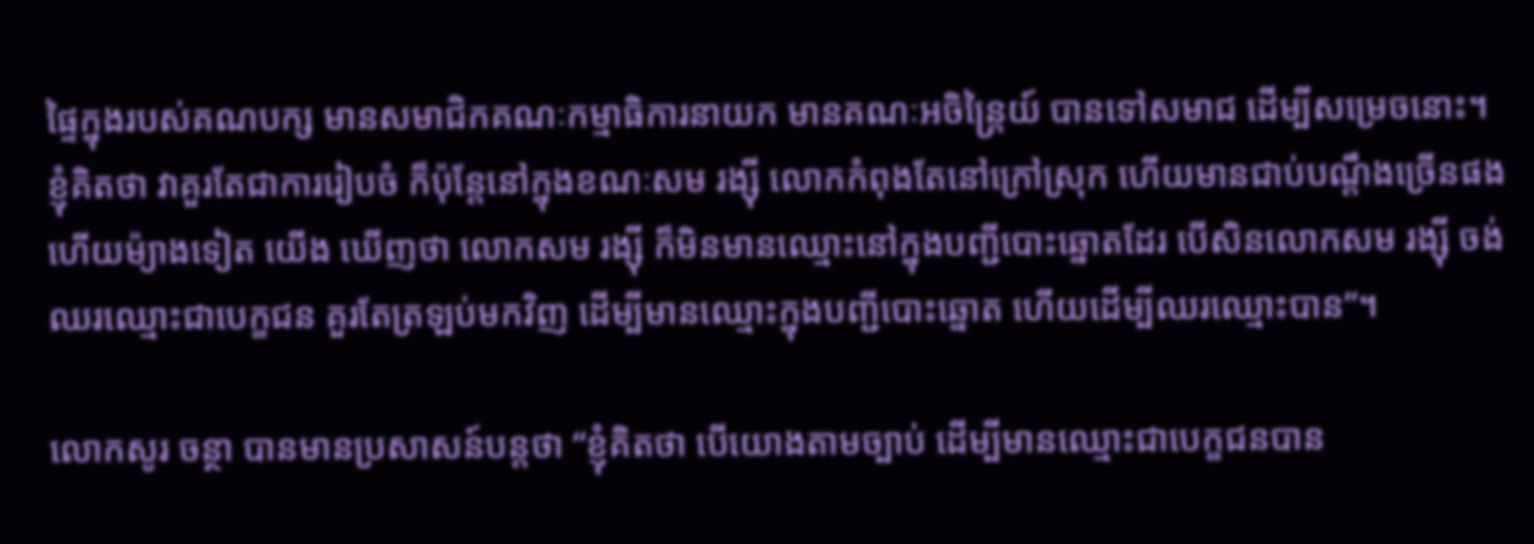ផ្ទៃក្នុងរបស់គណបក្ស មានសមាជិកគណៈកម្មាធិការនាយក មានគណៈអចិន្ត្រៃយ៍ បានទៅសមាជ ដើម្បីសម្រេចនោះ។ ខ្ញុំគិតថា វាគួរតែជាការរៀបចំ ក៏ប៉ុន្តែនៅក្នុងខណៈសម រង្ស៊ី លោកកំពុងតែនៅក្រៅស្រុក ហើយមានជាប់បណ្តឹងច្រើនផង ហើយម៉្យាងទៀត យើង ឃើញថា លោកសម រង្ស៊ី ក៏មិនមានឈ្មោះនៅក្នុងបញ្ជីបោះឆ្នោតដែរ បើសិនលោកសម រង្ស៊ី ចង់ឈរឈ្មោះជាបេក្ខជន គួរតែត្រឡប់មកវិញ ដើម្បីមានឈ្មោះក្នុងបញ្ជីបោះឆ្នោត ហើយដើម្បីឈរឈ្មោះបាន”។

លោកសូរ ចន្ថា បានមានប្រសាសន៍បន្តថា “ខ្ញុំគិតថា បើយោងតាមច្បាប់ ដើម្បីមានឈ្មោះជាបេក្ខជនបាន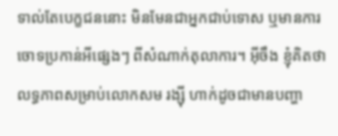ទាល់តែបេក្ខជននោះ មិនមែនជាអ្នកជាប់ទោស ឬមានការចោទប្រកាន់អីផ្សេងៗ ពីសំណាក់តុលាការ។ អ៊ីចឹង ខ្ញុំគិតថា លទ្ធភាពសម្រាប់លោកសម រង្ស៊ី ហាក់ដូចជាមានបញ្ហា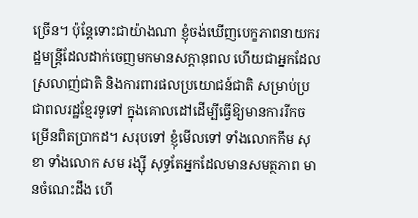ច្រើន។ ប៉ុន្តែទោះជាយ៉ាងណា ខ្ញុំចង់ឃើញបេក្ខភាពនាយករដ្ឋមន្ត្រីដែលដាក់ចេញមកមានសក្តានុពល ហើយជាអ្នកដែលស្រលាញ់ជាតិ និងការពារផលប្រយោជន៍ជាតិ សម្រាប់ប្រជាពលរដ្ឋខ្មែរទូទៅ ក្នុងគោលដៅដើម្បីធ្វើឱ្យមានការរីកចម្រើនពិតប្រាកដ។ សរុបទៅ ខ្ញុំមើលទៅ ទាំងលោកកឹម សុខា ទាំងលោក សម រង្ស៊ី សុទ្ធតែអ្នកដែលមានសមត្ថភាព មានចំណេះដឹង ហើ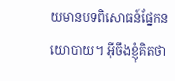យមានបទពិសោធន៍ផ្នែកនយោបាយ។ អ៊ីចឹងខ្ញុំគិតថា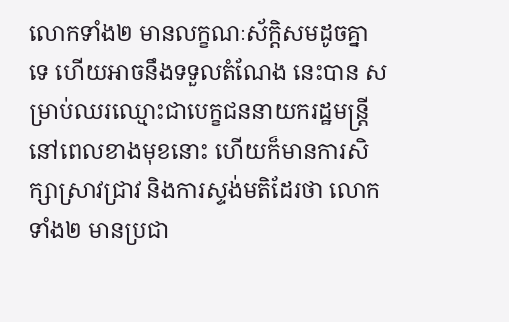លោកទាំង២ មានលក្ខណៈស័ក្តិសមដូចគ្នាទេ ហើយអាចនឹងទទួលតំណែង នេះបាន សម្រាប់ឈរឈ្មោះជាបេក្ខជននាយករដ្ឋមន្ត្រី នៅពេលខាងមុខនោះ ហើយក៏មានការសិក្សាស្រាវជ្រាវ និងការស្ទង់មតិដែរថា លោកទាំង២ មានប្រជា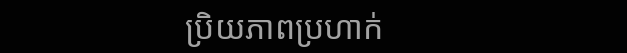ប្រិយភាពប្រហាក់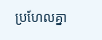ប្រហែលគ្នា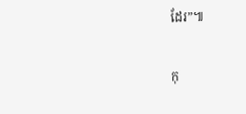ដែរ”៕

កុ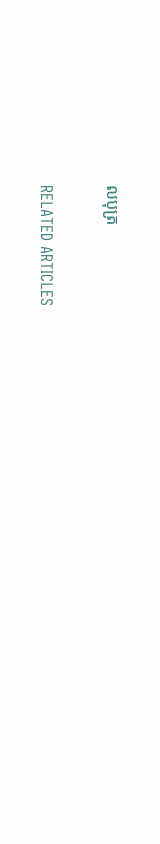លបុត្រ

RELATED ARTICLES